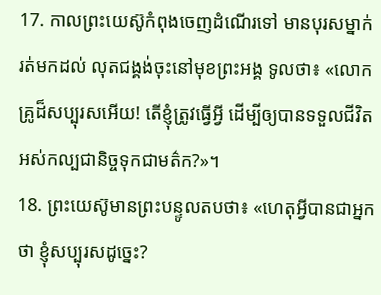17. កាលព្រះយេស៊ូកំពុងចេញដំណើរទៅ មានបុរសម្នាក់រត់មកដល់ លុតជង្គង់ចុះនៅមុខព្រះអង្គ ទូលថា៖ «លោកគ្រូដ៏សប្បុរសអើយ! តើខ្ញុំត្រូវធ្វើអ្វី ដើម្បីឲ្យបានទទួលជីវិតអស់កល្បជានិច្ចទុកជាមត៌ក?»។
18. ព្រះយេស៊ូមានព្រះបន្ទូលតបថា៖ «ហេតុអ្វីបានជាអ្នកថា ខ្ញុំសប្បុរសដូច្នេះ?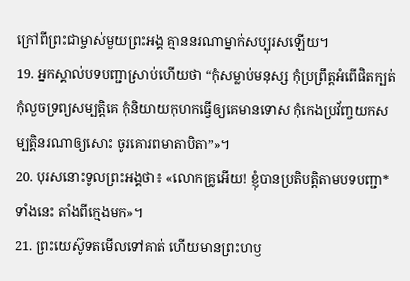ក្រៅពីព្រះជាម្ចាស់មួយព្រះអង្គ គ្មាននរណាម្នាក់សប្បុរសឡើយ។
19. អ្នកស្គាល់បទបញ្ជាស្រាប់ហើយថា “កុំសម្លាប់មនុស្ស កុំប្រព្រឹត្តអំពើផិតក្បត់ កុំលួចទ្រព្យសម្បត្តិគេ កុំនិយាយកុហកធ្វើឲ្យគេមានទោស កុំកេងប្រវ័ញ្ចយកសម្បត្តិនរណាឲ្យសោះ ចូរគោរពមាតាបិតា”»។
20. បុរសនោះទូលព្រះអង្គថា៖ «លោកគ្រូអើយ! ខ្ញុំបានប្រតិបត្តិតាមបទបញ្ជា*ទាំងនេះ តាំងពីក្មេងមក»។
21. ព្រះយេស៊ូទតមើលទៅគាត់ ហើយមានព្រះហឫ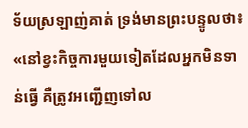ទ័យស្រឡាញ់គាត់ ទ្រង់មានព្រះបន្ទូលថា៖ «នៅខ្វះកិច្ចការមួយទៀតដែលអ្នកមិនទាន់ធ្វើ គឺត្រូវអញ្ជើញទៅល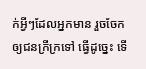ក់អ្វីៗដែលអ្នកមាន រួចចែកឲ្យជនក្រីក្រទៅ ធ្វើដូច្នេះ ទើ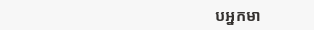បអ្នកមា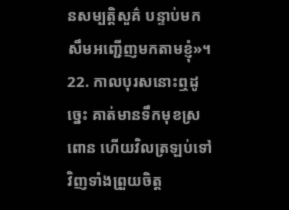នសម្បត្តិសួគ៌ បន្ទាប់មក សឹមអញ្ជើញមកតាមខ្ញុំ»។
22. កាលបុរសនោះឮដូច្នេះ គាត់មានទឹកមុខស្រពោន ហើយវិលត្រឡប់ទៅវិញទាំងព្រួយចិត្ត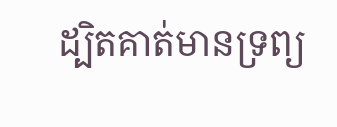ដ្បិតគាត់មានទ្រព្យ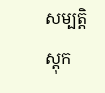សម្បត្តិស្ដុក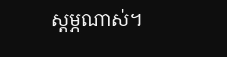ស្ដម្ភណាស់។